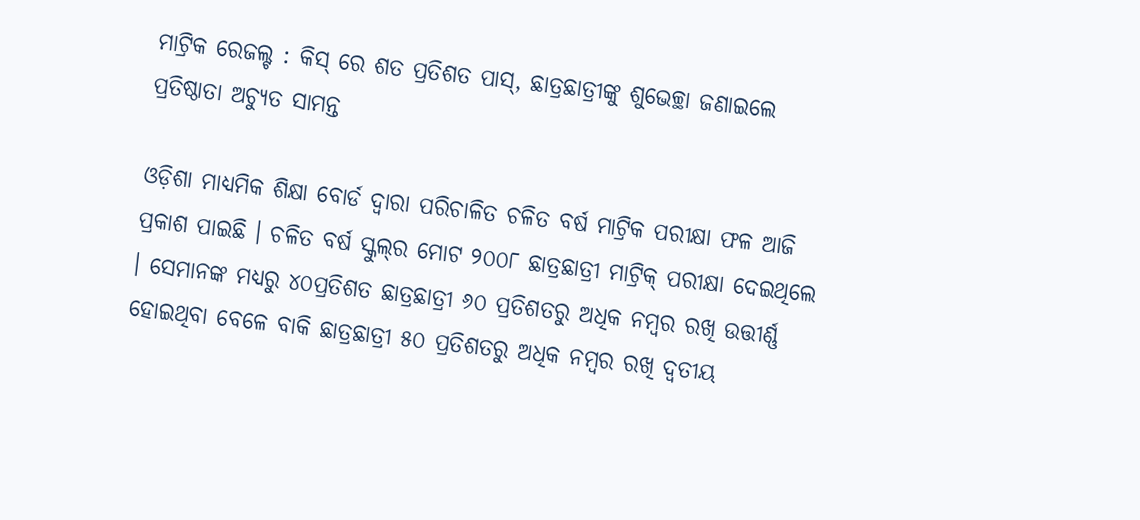ମାଟ୍ରିକ ରେଜଲ୍ଟ : କିସ୍ ରେ ଶତ ପ୍ରତିଶତ ପାସ୍, ଛାତ୍ରଛାତ୍ରୀଙ୍କୁ ଶୁଭେଚ୍ଛା ଜଣାଇଲେ ପ୍ରତିଷ୍ଠାତା ଅଚ୍ୟୁତ ସାମନ୍ତ

ଓଡ଼ିଶା ମାଧ୍ୟମିକ ଶିକ୍ଷା ବୋର୍ଡ ଦ୍ୱାରା ପରିଚାଳିତ ଚଳିତ ବର୍ଷ ମାଟ୍ରିକ ପରୀକ୍ଷା ଫଳ ଆଜି ପ୍ରକାଶ ପାଇଛି । ଚଳିତ ବର୍ଷ ସ୍କୁଲ୍‍ର ମୋଟ ୨୦୦୮ ଛାତ୍ରଛାତ୍ରୀ ମାଟ୍ରିକ୍‍ ପରୀକ୍ଷା ଦେଇଥିଲେ । ସେମାନଙ୍କ ମଧ୍ୟରୁ ୪୦ପ୍ରତିଶତ ଛାତ୍ରଛାତ୍ରୀ ୬୦ ପ୍ରତିଶତରୁ ଅଧିକ ନମ୍ବର ରଖି ଉତ୍ତୀର୍ଣ୍ଣ ହୋଇଥିବା ବେଳେ ବାକି ଛାତ୍ରଛାତ୍ରୀ ୫୦ ପ୍ରତିଶତରୁ ଅଧିକ ନମ୍ବର ରଖି ଦ୍ୱତୀୟ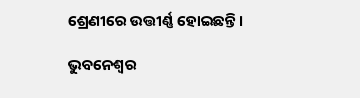ଶ୍ରେଣୀରେ ଉତ୍ତୀର୍ଣ୍ଣ ହୋଇଛନ୍ତି ।

ଭୁବନେଶ୍ୱର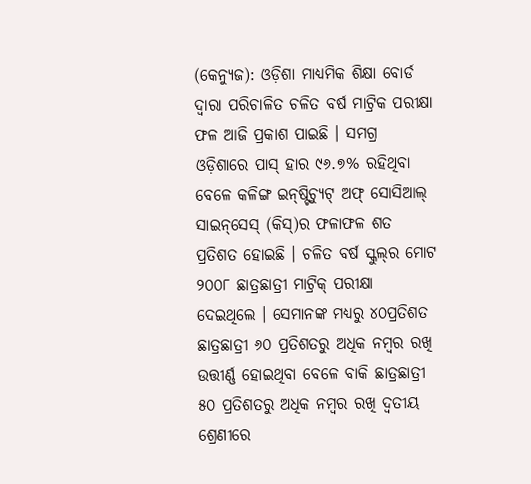(କେନ୍ୟୁଜ): ଓଡ଼ିଶା ମାଧ୍ୟମିକ ଶିକ୍ଷା ବୋର୍ଡ ଦ୍ୱାରା ପରିଚାଳିତ ଚଳିତ ବର୍ଷ ମାଟ୍ରିକ ପରୀକ୍ଷା ଫଳ ଆଜି ପ୍ରକାଶ ପାଇଛି । ସମଗ୍ର ଓଡ଼ିଶାରେ ପାସ୍‍ ହାର ୯୬.୭% ରହିଥିବା ବେଳେ କଳିଙ୍ଗ ଇନ୍‌ଷ୍ଟିଚ୍ୟୁଟ୍ ଅଫ୍ ସୋସିଆଲ୍ ସାଇନ୍‌ସେସ୍ (କିସ୍‌)ର ଫଳାଫଳ ଶତ ପ୍ରତିଶତ ହୋଇଛି । ଚଳିତ ବର୍ଷ ସ୍କୁଲ୍‍ର ମୋଟ ୨୦୦୮ ଛାତ୍ରଛାତ୍ରୀ ମାଟ୍ରିକ୍‍ ପରୀକ୍ଷା ଦେଇଥିଲେ । ସେମାନଙ୍କ ମଧ୍ୟରୁ ୪୦ପ୍ରତିଶତ ଛାତ୍ରଛାତ୍ରୀ ୬୦ ପ୍ରତିଶତରୁ ଅଧିକ ନମ୍ବର ରଖି ଉତ୍ତୀର୍ଣ୍ଣ ହୋଇଥିବା ବେଳେ ବାକି ଛାତ୍ରଛାତ୍ରୀ ୫୦ ପ୍ରତିଶତରୁ ଅଧିକ ନମ୍ବର ରଖି ଦ୍ୱତୀୟ ଶ୍ରେଣୀରେ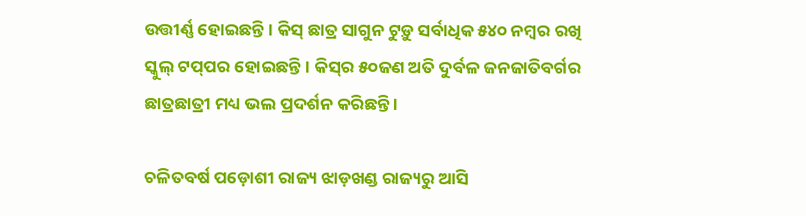ଉତ୍ତୀର୍ଣ୍ଣ ହୋଇଛନ୍ତି । କିସ୍‍ ଛାତ୍ର ସାଗୁନ ଟୁଡ଼ୁ ସର୍ବାଧିକ ୫୪୦ ନମ୍ବର ରଖି ସ୍କୁଲ୍‍ ଟପ୍‍ପର ହୋଇଛନ୍ତି। କିସ୍‌ର ୫୦ଜଣ ଅତି ଦୁର୍ବଳ ଜନଜାତିବର୍ଗର ଛାତ୍ରଛାତ୍ରୀ ମଧ୍ୟ ଭଲ ପ୍ରଦର୍ଶନ କରିଛନ୍ତି ।

ଚଳିତବର୍ଷ ପଡ଼ୋଶୀ ରାଜ୍ୟ ଝାଡ଼ଖଣ୍ଡ ରାଜ୍ୟରୁ ଆସି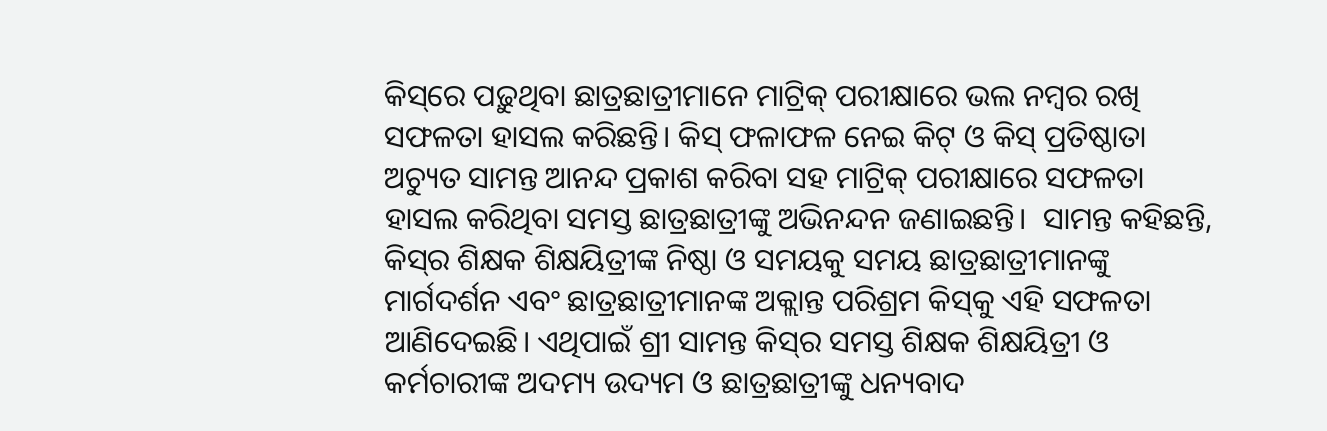କିସ୍‌ରେ ପଢ଼ୁଥିବା ଛାତ୍ରଛାତ୍ରୀମାନେ ମାଟ୍ରିକ୍ ପରୀକ୍ଷାରେ ଭଲ ନମ୍ବର ରଖି ସଫଳତା ହାସଲ କରିଛନ୍ତି। କିସ୍‍ ଫଳାଫଳ ନେଇ କିଟ୍‍ ଓ କିସ୍‍ ପ୍ରତିଷ୍ଠାତା ଅଚ୍ୟୁତ ସାମନ୍ତ ଆନନ୍ଦ ପ୍ରକାଶ କରିବା ସହ ମାଟ୍ରିକ୍‍ ପରୀକ୍ଷାରେ ସଫଳତା ହାସଲ କରିଥିବା ସମସ୍ତ ଛାତ୍ରଛାତ୍ରୀଙ୍କୁ ଅଭିନନ୍ଦନ ଜଣାଇଛନ୍ତି।  ସାମନ୍ତ କହିଛନ୍ତି, କିସ୍‍ର ଶିକ୍ଷକ ଶିକ୍ଷୟିତ୍ରୀଙ୍କ ନିଷ୍ଠା ଓ ସମୟକୁ ସମୟ ଛାତ୍ରଛାତ୍ରୀମାନଙ୍କୁ ମାର୍ଗଦର୍ଶନ ଏବଂ ଛାତ୍ରଛାତ୍ରୀମାନଙ୍କ ଅକ୍ଲାନ୍ତ ପରିଶ୍ରମ କିସ୍‍କୁ ଏହି ସଫଳତା ଆଣିଦେଇଛି। ଏଥିପାଇଁ ଶ୍ରୀ ସାମନ୍ତ କିସ୍‌ର ସମସ୍ତ ଶିକ୍ଷକ ଶିକ୍ଷୟିତ୍ରୀ ଓ କର୍ମଚାରୀଙ୍କ ଅଦମ୍ୟ ଉଦ୍ୟମ ଓ ଛାତ୍ରଛାତ୍ରୀଙ୍କୁ ଧନ୍ୟବାଦ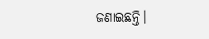ଜଣାଇଛନ୍ତି।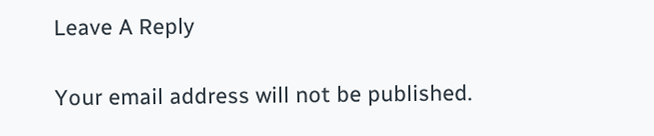Leave A Reply

Your email address will not be published.